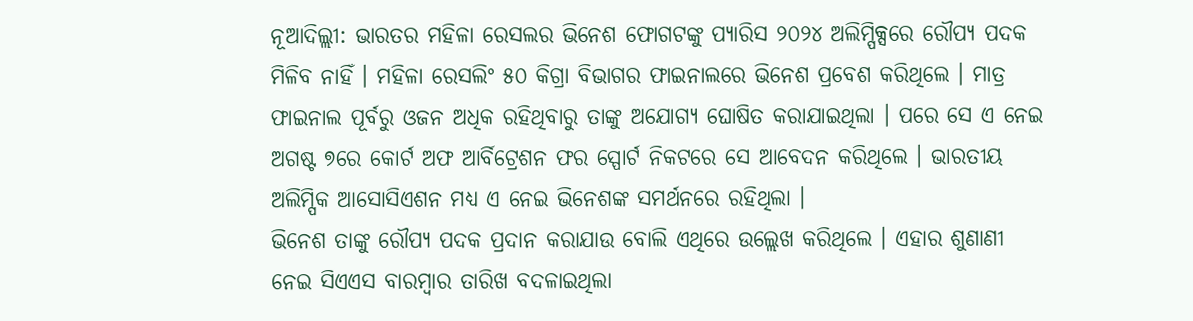ନୂଆଦିଲ୍ଲୀ: ଭାରତର ମହିଳା ରେସଲର ଭିନେଶ ଫୋଗଟଙ୍କୁ ପ୍ୟାରିସ ୨୦୨୪ ଅଲିମ୍ପିକ୍ସରେ ରୌପ୍ୟ ପଦକ ମିଳିବ ନାହିଁ । ମହିଳା ରେସଲିଂ ୫୦ କିଗ୍ରା ବିଭାଗର ଫାଇନାଲରେ ଭିନେଶ ପ୍ରବେଶ କରିଥିଲେ । ମାତ୍ର ଫାଇନାଲ ପୂର୍ବରୁ ଓଜନ ଅଧିକ ରହିଥିବାରୁ ତାଙ୍କୁ ଅଯୋଗ୍ୟ ଘୋଷିତ କରାଯାଇଥିଲା । ପରେ ସେ ଏ ନେଇ ଅଗଷ୍ଟ ୭ରେ କୋର୍ଟ ଅଫ ଆର୍ବିଟ୍ରେଶନ ଫର ସ୍ପୋର୍ଟ ନିକଟରେ ସେ ଆବେଦନ କରିଥିଲେ । ଭାରତୀୟ ଅଲିମ୍ପିକ ଆସୋସିଏଶନ ମଧ୍ୟ ଏ ନେଇ ଭିନେଶଙ୍କ ସମର୍ଥନରେ ରହିଥିଲା ।
ଭିନେଶ ତାଙ୍କୁ ରୌପ୍ୟ ପଦକ ପ୍ରଦାନ କରାଯାଉ ବୋଲି ଏଥିରେ ଉଲ୍ଲେଖ କରିଥିଲେ । ଏହାର ଶୁଣାଣୀ ନେଇ ସିଏଏସ ବାରମ୍ବାର ତାରିଖ ବଦଳାଇଥିଲା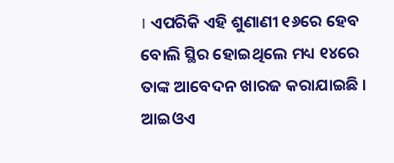। ଏପରିକି ଏହି ଶୁଣାଣୀ ୧୬ରେ ହେବ ବୋଲି ସ୍ଥିର ହୋଇଥିଲେ ମଧ୍ୟ ୧୪ରେ ତାଙ୍କ ଆବେଦନ ଖାରଜ କରାଯାଇଛି । ଆଇଓଏ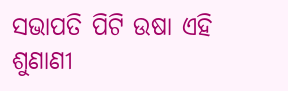ସଭାପତି ପିଟି ଉଷା ଏହି ଶୁଣାଣୀ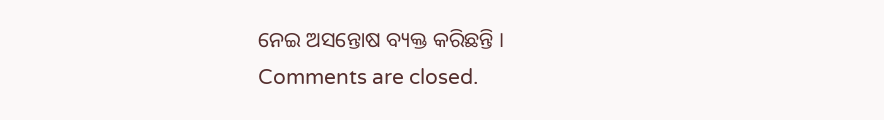ନେଇ ଅସନ୍ତୋଷ ବ୍ୟକ୍ତ କରିଛନ୍ତି ।
Comments are closed.